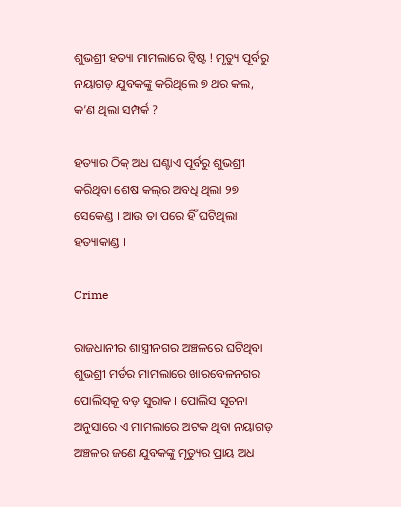ଶୁଭଶ୍ରୀ ହତ୍ୟା ମାମଲାରେ ଟ୍ୱିଷ୍ଟ ! ମୃତ୍ୟୁ ପୂର୍ବରୁ ନୟାଗଡ଼ ଯୁବକଙ୍କୁ କରିଥିଲେ ୭ ଥର କଲ, କ’ଣ ଥିଲା ସମ୍ପର୍କ ?

ହତ୍ୟାର ଠିକ୍ ଅଧ ଘଣ୍ଟାଏ ପୂର୍ବରୁ ଶୁଭଶ୍ରୀ କରିଥିବା ଶେଷ କଲ୍‌ର ଅବଧି ଥିଲା ୨୭ ସେକେଣ୍ଡ । ଆଉ ତା ପରେ ହିଁ ଘଟିଥିଲା ହତ୍ୟାକାଣ୍ଡ ।

Crime

ରାଜଧାନୀର ଶାସ୍ତ୍ରୀନଗର ଅଞ୍ଚଳରେ ଘଟିଥିବା ଶୁଭଶ୍ରୀ ମର୍ଡର ମାମଲାରେ ଖାରବେଳନଗର ପୋଲିସ୍‌କୂ ବଡ଼ ସୁରାକ । ପୋଲିସ ସୂଚନା ଅନୁସାରେ ଏ ମାମଲାରେ ଅଟକ ଥିବା ନୟାଗଡ଼ ଅଞ୍ଚଳର ଜଣେ ଯୁବକଙ୍କୁ ମୃତ୍ୟୁର ପ୍ରାୟ ଅଧ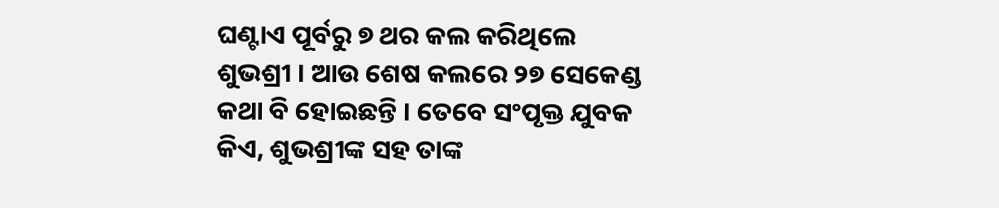ଘଣ୍ଟାଏ ପୂର୍ବରୁ ୭ ଥର କଲ କରିଥିଲେ ଶୁଭଶ୍ରୀ । ଆଉ ଶେଷ କଲରେ ୨୭ ସେକେଣ୍ଡ କଥା ବି ହୋଇଛନ୍ତି । ତେବେ ସଂପୃକ୍ତ ଯୁବକ କିଏ, ଶୁଭଶ୍ରୀଙ୍କ ସହ ତାଙ୍କ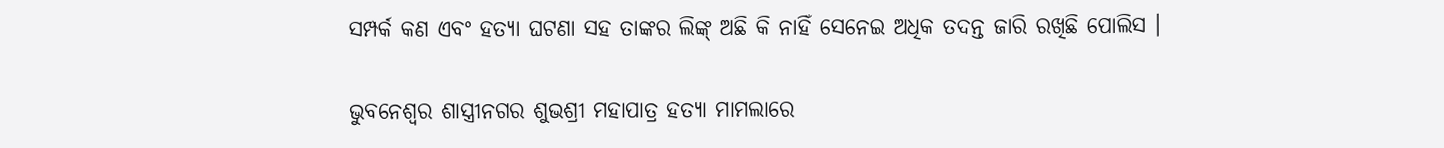ସମ୍ପର୍କ କଣ ଏବଂ ହତ୍ୟା ଘଟଣା ସହ ତାଙ୍କର ଲିଙ୍କ୍ ଅଛି କି ନାହିଁ ସେନେଇ ଅଧିକ ତଦନ୍ତ ଜାରି ରଖିଛି ପୋଲିସ ।

ଭୁବନେଶ୍ୱର ଶାସ୍ତ୍ରୀନଗର ଶୁଭଶ୍ରୀ ମହାପାତ୍ର ହତ୍ୟା ମାମଲାରେ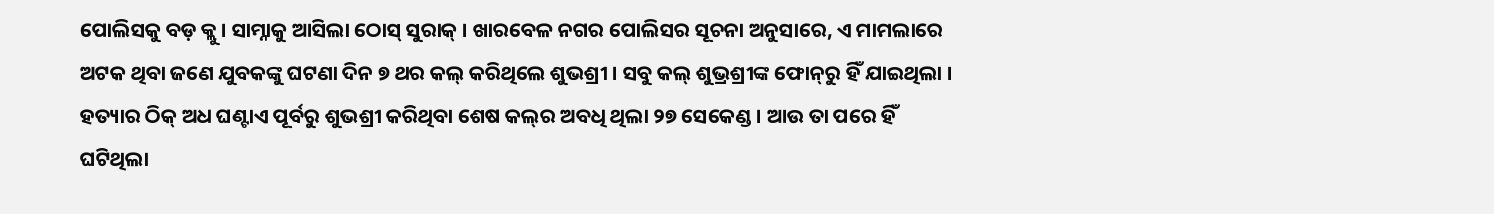ପୋଲିସକୁ ବଡ଼ କ୍ଲୁ । ସାମ୍ନାକୁ ଆସିଲା ଠୋସ୍ ସୁରାକ୍ । ଖାରବେଳ ନଗର ପୋଲିସର ସୂଚନା ଅନୁସାରେ, ଏ ମାମଲାରେ ଅଟକ ଥିବା ଜଣେ ଯୁବକଙ୍କୁ ଘଟଣା ଦିନ ୭ ଥର କଲ୍ କରିଥିଲେ ଶୁଭଶ୍ରୀ । ସବୁ କଲ୍ ଶୁଭ୍ରଶ୍ରୀଙ୍କ ଫୋନ୍‌ରୁ ହିଁ ଯାଇଥିଲା । ହତ୍ୟାର ଠିକ୍ ଅଧ ଘଣ୍ଟାଏ ପୂର୍ବରୁ ଶୁଭଶ୍ରୀ କରିଥିବା ଶେଷ କଲ୍‌ର ଅବଧି ଥିଲା ୨୭ ସେକେଣ୍ଡ । ଆଉ ତା ପରେ ହିଁ ଘଟିଥିଲା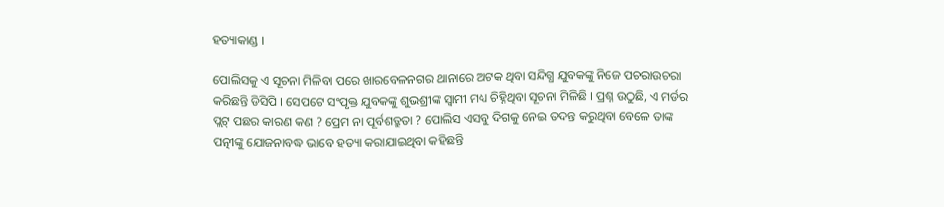ହତ୍ୟାକାଣ୍ଡ ।

ପୋଲିସକୁ ଏ ସୂଚନା ମିଳିବା ପରେ ଖାରବେଳନଗର ଥାନାରେ ଅଟକ ଥିବା ସନ୍ଦିଗ୍ଧ ଯୁବକଙ୍କୁ ନିଜେ ପଚରାଉଚରା କରିଛନ୍ତି ଡିସିପି । ସେପଟେ ସଂପୃକ୍ତ ଯୁବକଙ୍କୁ ଶୁଭଶ୍ରୀଙ୍କ ସ୍ୱାମୀ ମଧ୍ୟ ଚିହ୍ନିଥିବା ସୂଚନା ମିଳିଛି । ପ୍ରଶ୍ନ ଉଠୁଛି, ଏ ମର୍ଡର ପ୍ଲଟ୍ ପଛର କାରଣ କଣ ? ପ୍ରେମ ନା ପୂର୍ବଶତ୍ରୁତା ? ପୋଲିସ ଏସବୁ ଦିଗକୁ ନେଇ ତଦନ୍ତ କରୁଥିବା ବେଳେ ତାଙ୍କ ପତ୍ନୀଙ୍କୁ ଯୋଜନାବଦ୍ଧ ଭାବେ ହତ୍ୟା କରାଯାଇଥିବା କହିଛନ୍ତି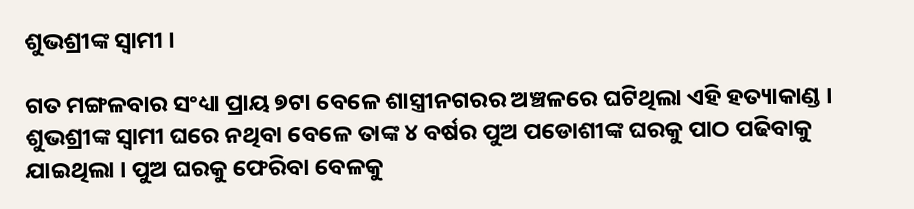ଶୁଭଶ୍ରୀଙ୍କ ସ୍ୱାମୀ ।

ଗତ ମଙ୍ଗଳବାର ସଂଧ୍ୟା ପ୍ରାୟ ୭ଟା ବେଳେ ଶାସ୍ତ୍ରୀନଗରର ଅଞ୍ଚଳରେ ଘଟିଥିଲା ଏହି ହତ୍ୟାକାଣ୍ଡ । ଶୁଭଶ୍ରୀଙ୍କ ସ୍ୱାମୀ ଘରେ ନଥିବା ବେଳେ ତାଙ୍କ ୪ ବର୍ଷର ପୁଅ ପଡୋଶୀଙ୍କ ଘରକୁ ପାଠ ପଢିବାକୁ ଯାଇଥିଲା । ପୁଅ ଘରକୁ ଫେରିବା ବେଳକୁ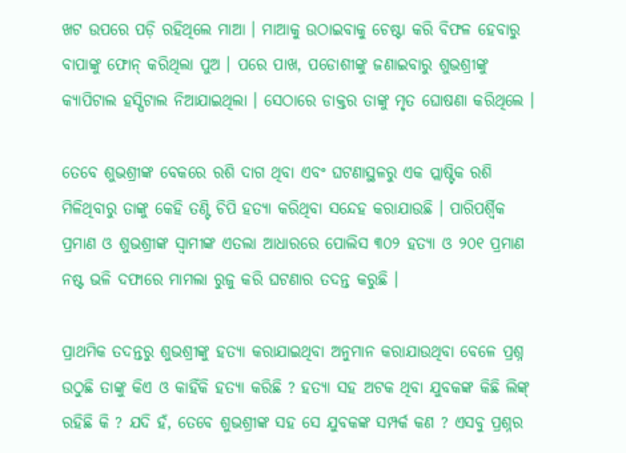ଖଟ ଉପରେ ପଡ଼ି ରହିଥିଲେ ମାଆ । ମାଆକୁ ଉଠାଇବାକୁ ଚେଷ୍ଟା କରି ବିଫଳ ହେବାରୁ ବାପାଙ୍କୁ ଫୋନ୍ କରିଥିଲା ପୁଅ । ପରେ ପାଖ, ପଡୋଶୀଙ୍କୁ ଜଣାଇବାରୁ ଶୁଭଶ୍ରୀଙ୍କୁ କ୍ୟାପିଟାଲ ହସ୍ପିଟାଲ ନିଆଯାଇଥିଲା । ସେଠାରେ ଡାକ୍ତର ତାଙ୍କୁ ମୃତ ଘୋଷଣା କରିଥିଲେ ।

ତେବେ ଶୁଭଶ୍ରୀଙ୍କ ବେକରେ ରଶି ଦାଗ ଥିବା ଏବଂ ଘଟଣାସ୍ଥଳରୁ ଏକ ପ୍ଲାଷ୍ଟିକ ରଶି ମିଳିଥିବାରୁ ତାଙ୍କୁ କେହି ତଣ୍ଟି ଚିପି ହତ୍ୟା କରିଥିବା ସନ୍ଦେହ କରାଯାଉଛି । ପାରିପର୍ଶ୍ୱିକ ପ୍ରମାଣ ଓ ଶୁଭଶ୍ରୀଙ୍କ ସ୍ୱାମୀଙ୍କ ଏତଲା ଆଧାରରେ ପୋଲିସ ୩୦୨ ହତ୍ୟା ଓ ୨୦୧ ପ୍ରମାଣ ନଷ୍ଟ ଭଳି ଦଫାରେ ମାମଲା ରୁଜୁ କରି ଘଟଣାର ତଦନ୍ତ କରୁଛି ।

ପ୍ରାଥମିକ ତଦନ୍ତରୁ ଶୁଭଶ୍ରୀଙ୍କୁ ହତ୍ୟା କରାଯାଇଥିବା ଅନୁମାନ କରାଯାଉଥିବା ବେଳେ ପ୍ରଶ୍ନ ଉଠୁଛି ତାଙ୍କୁ କିଏ ଓ କାହିଁକି ହତ୍ୟା କରିଛି ? ହତ୍ୟା ସହ ଅଟକ ଥିବା ଯୁବକଙ୍କ କିଛି ଲିଙ୍କ୍ ରହିଛି କି ? ଯଦି ହଁ, ତେବେ ଶୁଭଶ୍ରୀଙ୍କ ସହ ସେ ଯୁବକଙ୍କ ସମ୍ପର୍କ କଣ ? ଏସବୁ ପ୍ରଶ୍ନର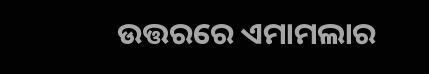ଉତ୍ତରରେ ଏମାମଲାର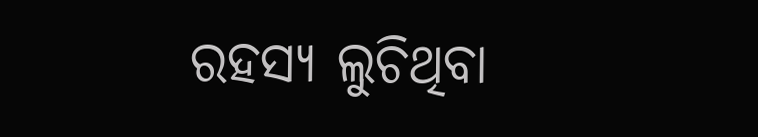ରହସ୍ୟ ଲୁଚିଥିବା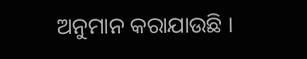ଅନୁମାନ କରାଯାଉଛି ।